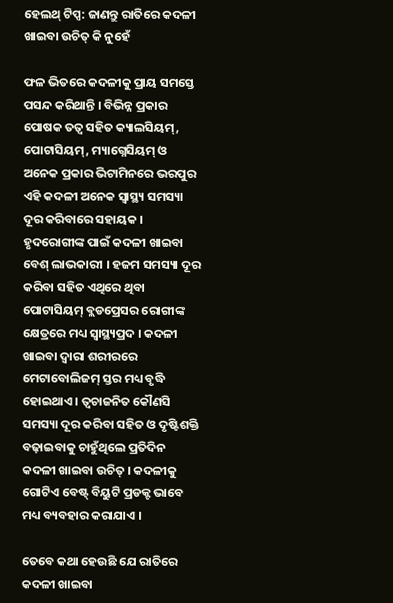ହେଲଥ୍ ଟିପ୍ସ: ଜାଣନ୍ତୁ ରାତିରେ କଦଳୀ ଖାଇବା ଉଚିତ୍ କି ନୁହେଁ

ଫଳ ଭିତରେ କଦଳୀକୁ ପ୍ରାୟ ସମସ୍ତେ ପସନ୍ଦ କରିଥାନ୍ତି । ବିଭିନ୍ନ ପ୍ରକାର ପୋଷକ ତତ୍ୱ ସହିତ କ୍ୟାଲସିୟମ୍, ପୋଟାସିୟମ୍, ମ୍ୟାଗ୍ନେସିୟମ୍ ଓ ଅନେକ ପ୍ରକାର ଭିଟାମିନରେ ଭରପୁର ଏହି କଦଳୀ ଅନେକ ସ୍ୱାସ୍ଥ୍ୟ ସମସ୍ୟା ଦୂର କରିବାରେ ସହାୟକ । ହୃଦରୋଗୀଙ୍କ ପାଇଁ କଦଳୀ ଖାଇବା ବେଶ୍ ଲାଭକାରୀ । ହଜମ ସମସ୍ୟା ଦୂର କରିବା ସହିତ ଏଥିରେ ଥିବା ପୋଟାସିୟମ୍ ବ୍ଲଡପ୍ରେସର ରୋଗୀଙ୍କ କ୍ଷେତ୍ରରେ ମଧ୍ୟ ସ୍ୱାସ୍ଥ୍ୟପ୍ରଦ । କଦଳୀ ଖାଇବା ଦ୍ୱାରା ଶରୀରରେ ମେଟାବୋଲିଜମ୍ ସ୍ତର ମଧ୍ୟ ବୃଦ୍ଧି ହୋଇଥାଏ । ତ୍ୱଚାଜନିତ କୌଣସି ସମସ୍ୟା ଦୂର କରିବା ସହିତ ଓ ଦୃଷ୍ଟିଶକ୍ତି ବଢ଼ାଇବାକୁ ଚାହୁଁଥିଲେ ପ୍ରତିଦିନ କଦଳୀ ଖାଇବା ଉଚିତ୍ । କଦଳୀକୁ ଗୋଟିଏ ବେଷ୍ଟ୍ ବିୟୁଟି ପ୍ରଡକ୍ଟ ଭାବେ ମଧ୍ୟ ବ୍ୟବହାର କରାଯାଏ ।

ତେବେ କଥା ହେଉଛି ଯେ ରାତିରେ କଦଳୀ ଖାଇବା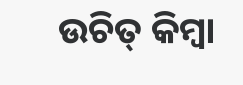ଉଚିତ୍ କିମ୍ବା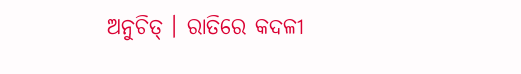ଅନୁଚିତ୍ । ରାତିରେ କଦଳୀ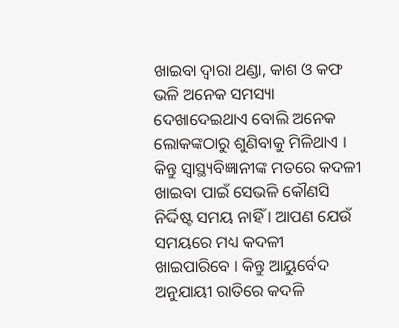ଖାଇବା ଦ୍ୱାରା ଥଣ୍ଡା, କାଶ ଓ କଫ ଭଳି ଅନେକ ସମସ୍ୟା ଦେଖାଦେଇଥାଏ ବୋଲି ଅନେକ ଲୋକଙ୍କଠାରୁ ଶୁଣିବାକୁ ମିଳିଥାଏ । କିନ୍ତୁ ସ୍ୱାସ୍ଥ୍ୟବିଜ୍ଞାନୀଙ୍କ ମତରେ କଦଳୀ ଖାଇବା ପାଇଁ ସେଭଳି କୌଣସି ନିର୍ଦ୍ଦିଷ୍ଟ ସମୟ ନାହିଁ । ଆପଣ ଯେଉଁ ସମୟରେ ମଧ୍ୟ କଦଳୀ ଖାଇପାରିବେ । କିନ୍ତୁ ଆୟୁର୍ବେଦ ଅନୁଯାୟୀ ରାତିରେ କଦଳି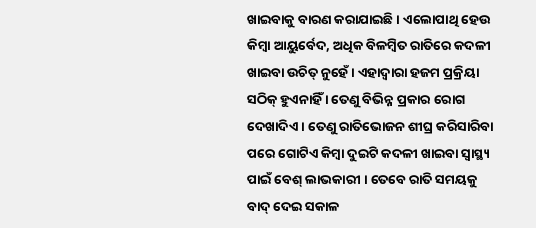ଖାଇବାକୁ ବାରଣ କରାଯାଇଛି । ଏଲୋପାଥି ହେଉ କିମ୍ବା ଆୟୁର୍ବେଦ, ଅଧିକ ବିଳମ୍ବିତ ରାତିରେ କଦଳୀ ଖାଇବା ଉଚିତ୍ ନୁହେଁ । ଏହାଦ୍ୱାରା ହଜମ ପ୍ରକ୍ରିୟା ସଠିକ୍ ହୁଏନାହିଁ । ତେଣୁ ବିଭିନ୍ନ ପ୍ରକାର ରୋଗ ଦେଖାଦିଏ । ତେଣୁ ରାତିଭୋଜନ ଶୀଘ୍ର କରିସାରିବା ପରେ ଗୋଟିଏ କିମ୍ବା ଦୁଇଟି କଦଳୀ ଖାଇବା ସ୍ୱାସ୍ଥ୍ୟ ପାଇଁ ବେଶ୍ ଲାଭକାରୀ । ତେବେ ରାତି ସମୟକୁ ବାଦ୍ ଦେଇ ସକାଳ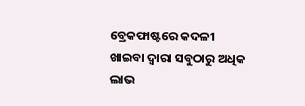ବ୍ରେକଫାଷ୍ଟରେ କଦଳୀ ଖାଇବା ଦ୍ୱାରା ସବୁଠାରୁ ଅଧିକ ଲାଭ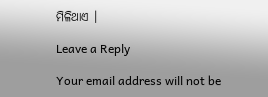ମିଳିଥାଏ ।

Leave a Reply

Your email address will not be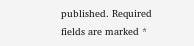published. Required fields are marked *